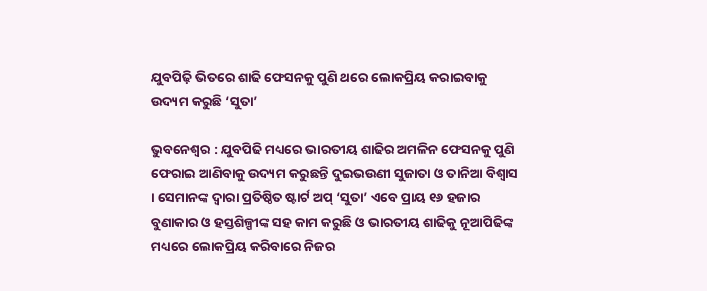ଯୁବପିଢ଼ି ଭିତରେ ଶାଢି ଫେସନକୁ ପୁଣି ଥରେ ଲୋକପ୍ରିୟ କରାଇବାକୁ ଉଦ୍ୟମ କରୁଛି ‘ସୁତା’

ଭୁବନେଶ୍ବର : ଯୁବପିଢି ମଧ୍ୟରେ ଭାରତୀୟ ଶାଢିର ଅମଳିନ ଫେସନକୁ ପୁଣି ଫେରାଇ ଆଣିବାକୁ ଉଦ୍ୟମ କରୁଛନ୍ତି ଦୁଇଭଉଣୀ ସୁଜାତା ଓ ତାନିଆ ବିଶ୍ବାସ । ସେମାନଙ୍କ ଦ୍ବାରା ପ୍ରତିଷ୍ଠିତ ଷ୍ଟାର୍ଟ ଅପ୍ ‘ସୁତା’ ଏବେ ପ୍ରାୟ ୧୬ ହଜାର ବୁଣାକାର ଓ ହସ୍ତଶିଳ୍ପୀଙ୍କ ସହ କାମ କରୁଛି ଓ ଭାରତୀୟ ଶାଢିକୁ ନୂଆପିଢିଙ୍କ ମଧ୍ୟରେ ଲୋକପ୍ରିୟ କରିବାରେ ନିଜର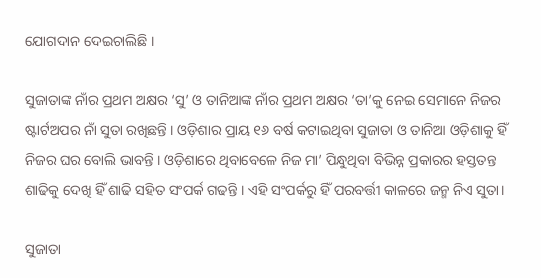ଯୋଗଦାନ ଦେଇଚାଲିଛି ।

ସୁଜାତାଙ୍କ ନାଁର ପ୍ରଥମ ଅକ୍ଷର ‘ସୁ’ ଓ ତାନିଆଙ୍କ ନାଁର ପ୍ରଥମ ଅକ୍ଷର ‘ତା’କୁ ନେଇ ସେମାନେ ନିଜର ଷ୍ଟାର୍ଟଅପର ନାଁ ସୁତା ରଖିଛନ୍ତି । ଓଡ଼ିଶାର ପ୍ରାୟ ୧୬ ବର୍ଷ କଟାଇଥିବା ସୁଜାତା ଓ ତାନିଆ ଓଡ଼ିଶାକୁ ହିଁ ନିଜର ଘର ବୋଲି ଭାବନ୍ତି । ଓଡ଼ିଶାରେ ଥିବାବେଳେ ନିଜ ମା’ ପିନ୍ଧୁଥିବା ବିଭିନ୍ନ ପ୍ରକାରର ହସ୍ତତନ୍ତ ଶାଢିକୁ ଦେଖି ହିଁ ଶାଢି ସହିତ ସଂପର୍କ ଗଢନ୍ତି । ଏହି ସଂପର୍କରୁ ହିଁ ପରବର୍ତ୍ତୀ କାଳରେ ଜନ୍ମ ନିଏ ସୁତା।

ସୁଜାତା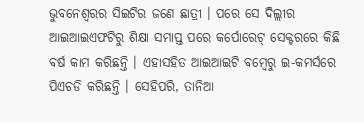ଭୁବନେଶ୍ବରର ସିଇଟିର ଜଣେ ଛାତ୍ରୀ । ପରେ ସେ ଦିଲ୍ଲୀର ଆଇଆଇଏଫଟିରୁ ଶିକ୍ଷା ସମାପ୍ତ ପରେ କର୍ପୋରେଟ୍ ସେକ୍ଟରରେ କିଛି ବର୍ଷ କାମ କରିଛନ୍ତି । ଏହାସହିତ ଆଇଆଇଟି ବମ୍ବେରୁ ଇ-କମର୍ସରେ ପିଏଚଡି କରିଛନ୍ତି । ସେହିପରି, ତାନିଆ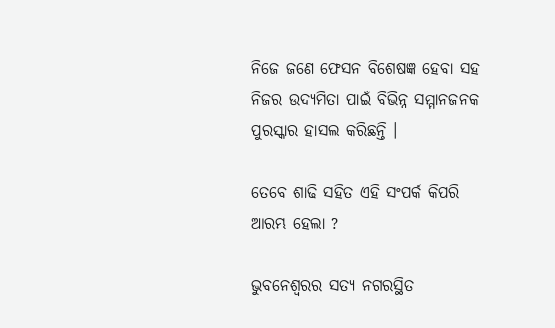ନିଜେ ଜଣେ ଫେସନ ବିଶେଷଜ୍ଞ ହେବା ସହ ନିଜର ଉଦ୍ୟମିତା ପାଇଁ ବିଭିନ୍ନ ସମ୍ମାନଜନକ ପୁରସ୍କାର ହାସଲ କରିଛନ୍ତି ।

ତେବେ ଶାଢି ସହିତ ଏହି ସଂପର୍କ କିପରି ଆରମ୍ଭ ହେଲା ?

ଭୁବନେଶ୍ବରର ସତ୍ୟ ନଗରସ୍ଥିତ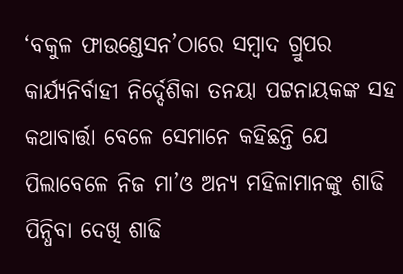‘ବକୁଳ ଫାଉଣ୍ଡେସନ’ଠାରେ ସମ୍ବାଦ ଗ୍ରୁପର କାର୍ଯ୍ୟନିର୍ବାହୀ ନିର୍ଦ୍ଦେଶିକା ତନୟା ପଟ୍ଟନାୟକଙ୍କ ସହ କଥାବାର୍ତ୍ତା ବେଳେ ସେମାନେ କହିଛନ୍ତି ଯେ ପିଲାବେଳେ ନିଜ ମା’ଓ ଅନ୍ୟ ମହିଳାମାନଙ୍କୁ ଶାଢି ପିନ୍ଧିବା ଦେଖି ଶାଢି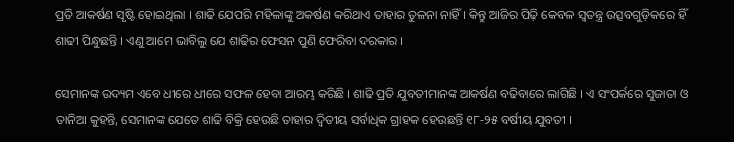ପ୍ରତି ଆକର୍ଷଣ ସୃଷ୍ଟି ହୋଇଥିଲା । ଶାଢି ଯେପରି ମହିଳାଙ୍କୁ ଅକର୍ଷଣ କରିଥାଏ ତାହାର ତୁଳନା ନାହିଁ । କିନ୍ତୁ ଆଜିର ପିଢ଼ି କେବଳ ସ୍ବତନ୍ତ୍ର ଉତ୍ସବଗୁଡ଼ିକରେ ହିଁ ଶାଢୀ ପିନ୍ଧୁଛନ୍ତି । ଏଣୁ ଆମେ ଭାବିଲୁ ଯେ ଶାଢିର ଫେସନ ପୁଣି ଫେରିବା ଦରକାର ।

ସେମାନଙ୍କ ଉଦ୍ୟମ ଏବେ ଧୀରେ ଧୀରେ ସଫଳ ହେବା ଆରମ୍ଭ କରିଛି । ଶାଢି ପ୍ରତି ଯୁବତୀମାନଙ୍କ ଆକର୍ଷଣ ବଢିବାରେ ଲାଗିଛି । ଏ ସଂପର୍କରେ ସୁଜାତା ଓ ତାନିଆ କୁହନ୍ତି, ସେମାନଙ୍କ ଯେତେ ଶାଢି ବିକ୍ରି ହେଉଛି ତାହାର ଦ୍ବିତୀୟ ସର୍ବାଧିକ ଗ୍ରାହକ ହେଉଛନ୍ତି ୧୮-୨୫ ବର୍ଷୀୟ ଯୁବତୀ ।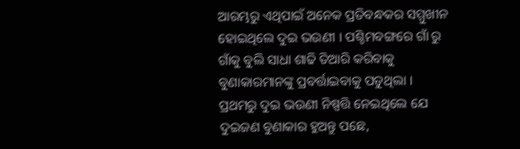ଆରମ୍ଭରୁ ଏଥିପାଇଁ ଅନେକ ପ୍ରତିବନ୍ଧକର ସମ୍ମୁଖୀନ ହୋଇଥିଲେ ଦୁଇ ଭଉଣୀ । ପଶ୍ଚିମବଙ୍ଗରେ ଗାଁ ରୁ ଗାଁକୁ ବୁଲି ସାଧା ଶାଢି ତିଆରି କରିବାକୁ ବୁଣାକାରମାନଙ୍କୁ ପ୍ରବର୍ତ୍ତାଇବାକୁ ପଡୁଥିଲା । ପ୍ରଥମରୁ ଦୁଇ ଭଉଣୀ ନିଷ୍ପତ୍ତି ନେଇଥିଲେ ଯେ ଦୁଇଜଣ ବୁଣାକାର ହୁଅନ୍ତୁ ପଛେ,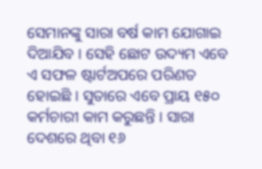ସେମାନଙ୍କୁ ସାରା ବର୍ଷ କାମ ଯୋଗାଇ ଦିଆଯିବ । ସେହି ଛୋଟ ଉଦ୍ୟମ ଏବେ ଏ ସଫଳ ଷ୍ଟାର୍ଟଅପରେ ପରିଣତ ହୋଇଛି । ସୁତାରେ ଏବେ ପ୍ରାୟ ୧୫୦ କର୍ମଚାରୀ କାମ କରୁଛନ୍ତି । ସାରା ଦେଶରେ ଥିବା ୧୬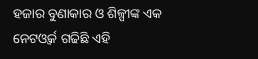ହଜାର ବୁଣାକାର ଓ ଶିଳ୍ପୀଙ୍କ ଏକ ନେଟଓ୍ବର୍କ ଗଢିଛି ଏହି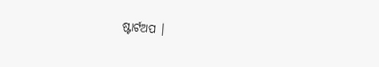ଷ୍ଟାର୍ଟଅପ ।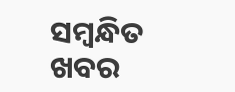ସମ୍ବନ୍ଧିତ ଖବର